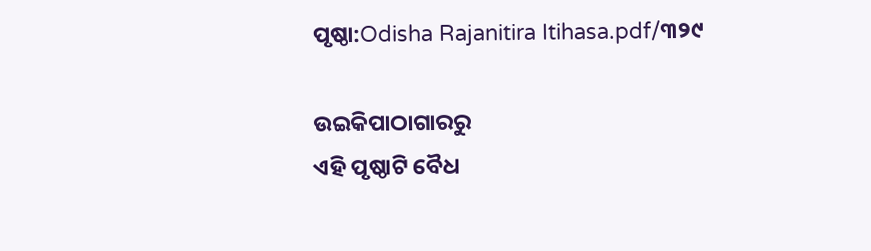ପୃଷ୍ଠା:Odisha Rajanitira Itihasa.pdf/୩୨୯

ଉଇକିପାଠାଗାର‌ରୁ
ଏହି ପୃଷ୍ଠାଟି ବୈଧ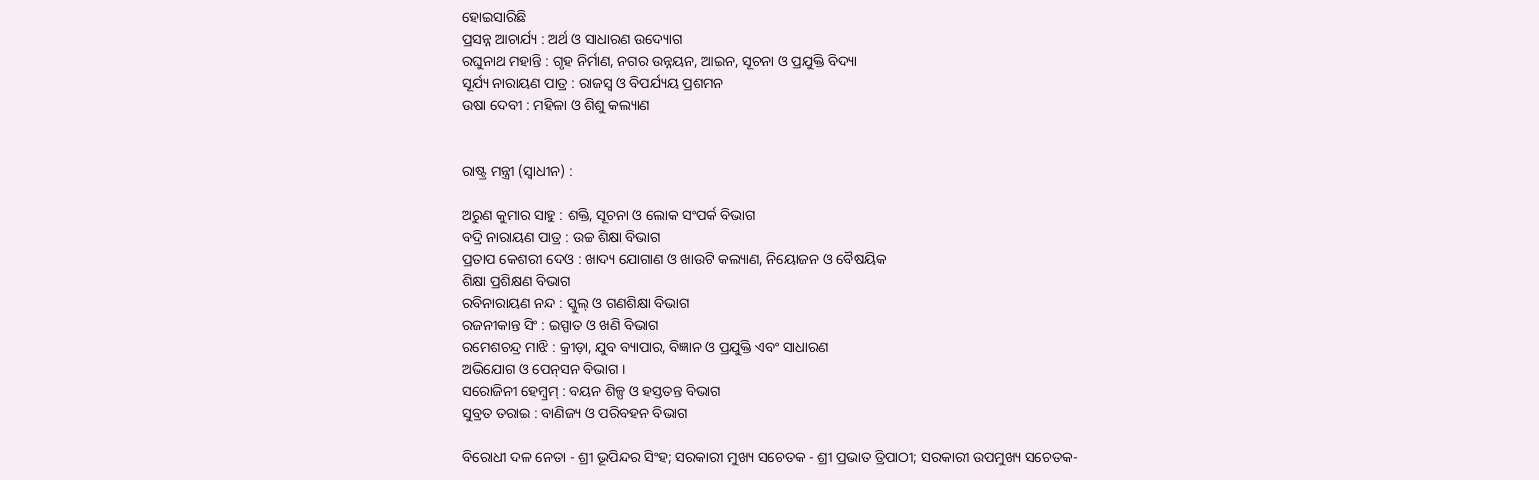ହୋଇସାରିଛି
ପ୍ରସନ୍ନ ଆଚାର୍ଯ୍ୟ : ଅର୍ଥ ଓ ସାଧାରଣ ଉଦ୍ୟୋଗ
ରଘୁନାଥ ମହାନ୍ତି : ଗୃହ ନିର୍ମାଣ, ନଗର ଉନ୍ନୟନ, ଆଇନ, ସୂଚନା ଓ ପ୍ରଯୁକ୍ତି ବିଦ୍ୟା
ସୂର୍ଯ୍ୟ ନାରାୟଣ ପାତ୍ର : ରାଜସ୍ୱ ଓ ବିପର୍ଯ୍ୟୟ ପ୍ରଶମନ
ଉଷା ଦେବୀ : ମହିଳା ଓ ଶିଶୁ କଲ୍ୟାଣ


ରାଷ୍ଟ୍ର ମନ୍ତ୍ରୀ (ସ୍ୱାଧୀନ) :

ଅରୁଣ କୁମାର ସାହୁ : ଶକ୍ତି, ସୂଚନା ଓ ଲୋକ ସଂପର୍କ ବିଭାଗ
ବଦ୍ରି ନାରାୟଣ ପାତ୍ର : ଉଚ୍ଚ ଶିକ୍ଷା ବିଭାଗ
ପ୍ରତାପ କେଶରୀ ଦେଓ : ଖାଦ୍ୟ ଯୋଗାଣ ଓ ଖାଉଟି କଲ୍ୟାଣ, ନିୟୋଜନ ଓ ବୈଷୟିକ
ଶିକ୍ଷା ପ୍ରଶିକ୍ଷଣ ବିଭାଗ
ରବିନାରାୟଣ ନନ୍ଦ : ସ୍କୁଲ୍‍ ଓ ଗଣଶିକ୍ଷା ବିଭାଗ
ରଜନୀକାନ୍ତ ସିଂ : ଇସ୍ପାତ ଓ ଖଣି ବିଭାଗ
ରମେଶଚନ୍ଦ୍ର ମାଝି : କ୍ରୀଡ଼ା, ଯୁବ ବ୍ୟାପାର, ବିଜ୍ଞାନ ଓ ପ୍ରଯୁକ୍ତି ଏବଂ ସାଧାରଣ
ଅଭିଯୋଗ ଓ ପେନ୍‍ସନ ବିଭାଗ ।
ସରୋଜିନୀ ହେମ୍ବ୍ରମ୍‍ : ବୟନ ଶିଳ୍ପ ଓ ହସ୍ତତନ୍ତ ବିଭାଗ
ସୁବ୍ରତ ତରାଇ : ବାଣିଜ୍ୟ ଓ ପରିବହନ ବିଭାଗ

ବିରୋଧୀ ଦଳ ନେତା - ଶ୍ରୀ ଭୂପିନ୍ଦର ସିଂହ; ସରକାରୀ ମୁଖ୍ୟ ସଚେତକ - ଶ୍ରୀ ପ୍ରଭାତ ତ୍ରିପାଠୀ; ସରକାରୀ ଉପମୁଖ୍ୟ ସଚେତକ-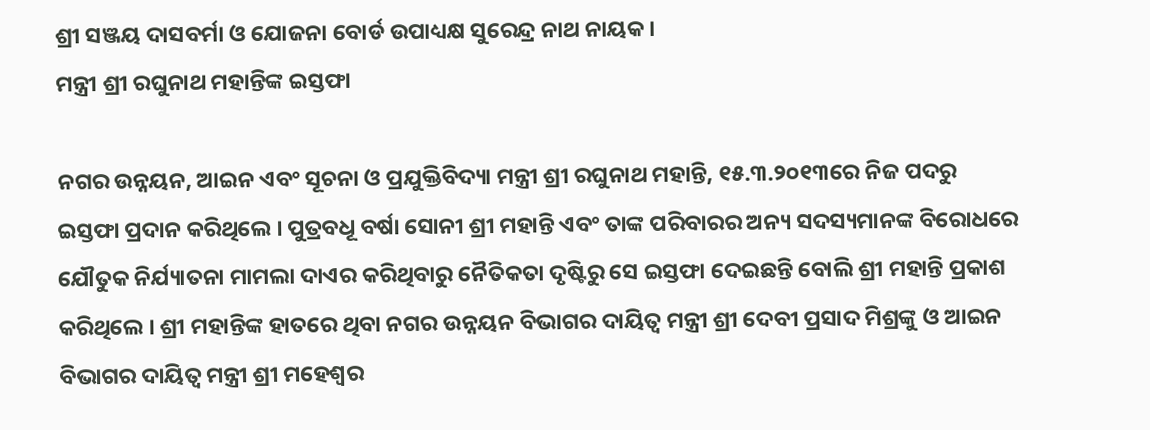ଶ୍ରୀ ସଞ୍ଜୟ ଦାସବର୍ମା ଓ ଯୋଜନା ବୋର୍ଡ ଉପାଧ୍ୟକ୍ଷ ସୁରେନ୍ଦ୍ର ନାଥ ନାୟକ ।
ମନ୍ତ୍ରୀ ଶ୍ରୀ ରଘୁନାଥ ମହାନ୍ତିଙ୍କ ଇସ୍ତଫା

ନଗର ଉନ୍ନୟନ, ଆଇନ ଏବଂ ସୂଚନା ଓ ପ୍ରଯୁକ୍ତିବିଦ୍ୟା ମନ୍ତ୍ରୀ ଶ୍ରୀ ରଘୁନାଥ ମହାନ୍ତି, ୧୫.୩.୨୦୧୩ରେ ନିଜ ପଦରୁ ଇସ୍ତଫା ପ୍ରଦାନ କରିଥିଲେ । ପୁତ୍ରବଧୂ ବର୍ଷା ସୋନୀ ଶ୍ରୀ ମହାନ୍ତି ଏବଂ ତାଙ୍କ ପରିବାରର ଅନ୍ୟ ସଦସ୍ୟମାନଙ୍କ ବିରୋଧରେ ଯୌତୁକ ନିର୍ଯ୍ୟାତନା ମାମଲା ଦାଏର କରିଥିବାରୁ ନୈତିକତା ଦୃଷ୍ଟିରୁ ସେ ଇସ୍ତଫା ଦେଇଛନ୍ତି ବୋଲି ଶ୍ରୀ ମହାନ୍ତି ପ୍ରକାଶ କରିଥିଲେ । ଶ୍ରୀ ମହାନ୍ତିଙ୍କ ହାତରେ ଥିବା ନଗର ଉନ୍ନୟନ ବିଭାଗର ଦାୟିତ୍ୱ ମନ୍ତ୍ରୀ ଶ୍ରୀ ଦେବୀ ପ୍ରସାଦ ମିଶ୍ରଙ୍କୁ ଓ ଆଇନ ବିଭାଗର ଦାୟିତ୍ୱ ମନ୍ତ୍ରୀ ଶ୍ରୀ ମହେଶ୍ୱର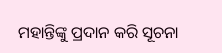ମହାନ୍ତିଙ୍କୁ ପ୍ରଦାନ କରି ସୂଚନା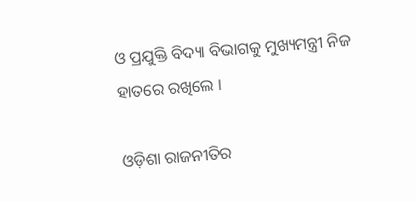ଓ ପ୍ରଯୁକ୍ତି ବିଦ୍ୟା ବିଭାଗକୁ ମୁଖ୍ୟମନ୍ତ୍ରୀ ନିଜ ହାତରେ ରଖିଲେ ।

ଓଡ଼ିଶା ରାଜନୀତିର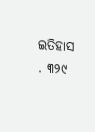ଇତିହାସ . ୩୨୯